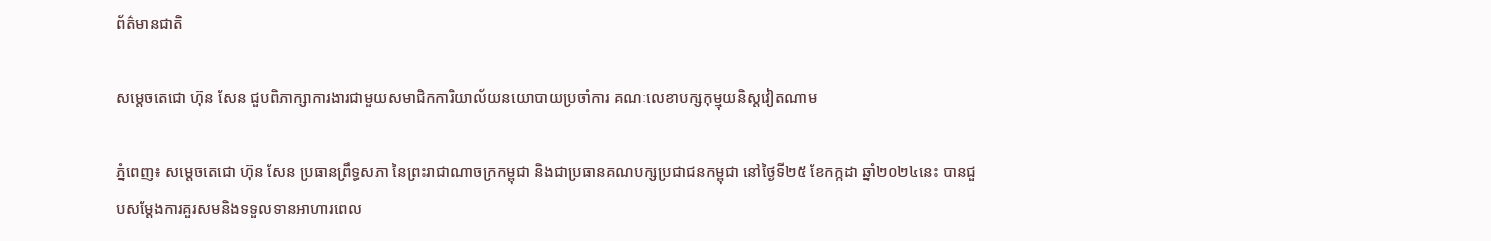ព័ត៌មានជាតិ

សម្តេចតេជោ ហ៊ុន សែន ជួបពិភាក្សាការងារជាមួយសមាជិកការិយាល័យនយោបាយប្រចាំការ គណៈលេខាបក្សកុម្មុយនិស្តវៀតណាម

ភ្នំពេញ៖ សម្តេចតេជោ ហ៊ុន សែន ប្រធានព្រឹទ្ធសភា នៃព្រះរាជាណាចក្រកម្ពុជា និងជាប្រធានគណបក្សប្រជាជនកម្ពុជា នៅថ្ងៃទី២៥ ខែកក្កដា ឆ្នាំ២០២៤នេះ បានជួបសម្ដែងការគួរសមនិងទទួលទានអាហារពេល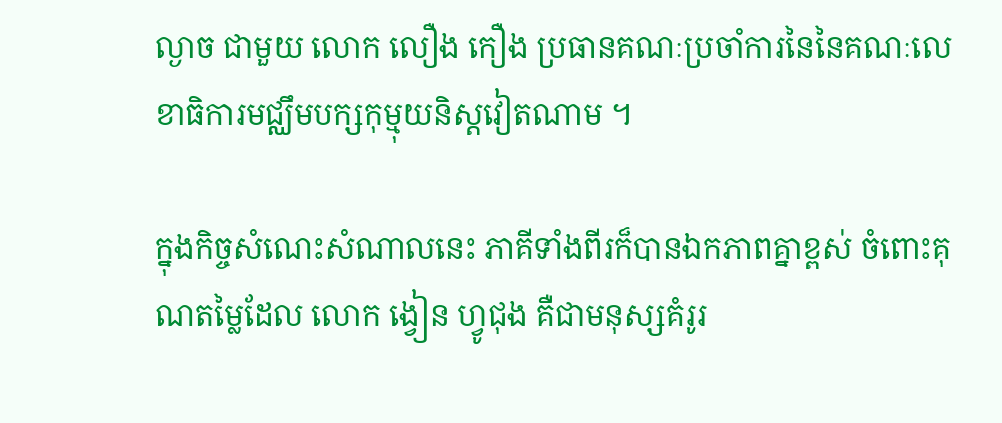ល្ងាច ជាមួយ លោក លឿង កឿង ប្រធានគណៈប្រចាំការនៃនៃគណៈលេខាធិការមជ្ឈឹមបក្សកុម្មុយនិស្តវៀតណាម ។

ក្នុងកិច្ចសំណេះសំណាលនេះ ភាគីទាំងពីរក៏បានឯកភាពគ្នាខ្ពស់ ចំពោះគុណតម្លៃដែល លោក ង្វៀន ហ្វូជុង គឺជាមនុស្សគំរូរ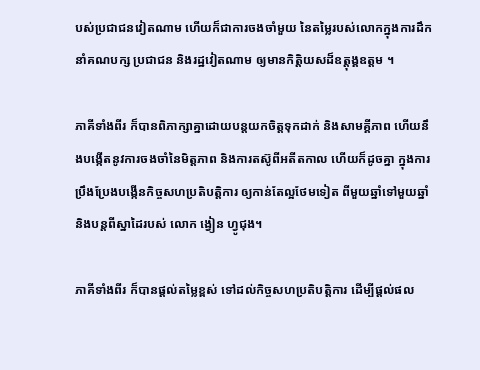បស់ប្រជាជនវៀតណាម ហើយក៏ជាការចងចាំមួយ នៃតម្លៃរបស់លោកក្នុងការដឹកនាំគណបក្ស ប្រជាជន និងរដ្ឋវៀតណាម ឲ្យមានកិត្តិយសដ៏ឧត្តុង្គឧត្តម ។

ភាគីទាំងពីរ ក៏បានពិភាក្សាគ្នាដោយបន្តយកចិត្តទុកដាក់ និងសាមគ្គីភាព ហើយនឹងបង្កើតនូវការចងចាំនៃមិត្តភាព និងការតស៊ូពីអតីតកាល ហើយក៏ដូចគ្នា ក្នុងការប្រឹងប្រែងបង្កើនកិច្ចសហប្រតិបត្តិការ ឲ្យកាន់តែល្អថែមទៀត ពីមួយឆ្នាំទៅមួយឆ្នាំ និងបន្តពីស្នាដៃរបស់ លោក ង្វៀន ហ្វូជុង។

ភាគីទាំងពីរ ក៏បានផ្ដល់តម្លៃខ្ពស់ ទៅដល់កិច្ចសហប្រតិបត្តិការ ដើម្បីផ្ដល់ផល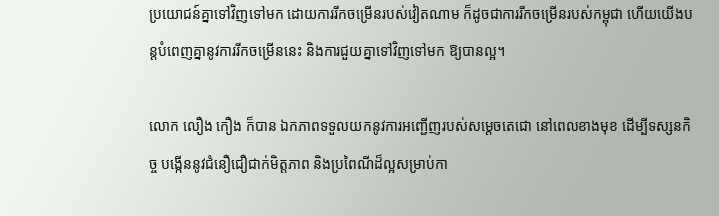ប្រយោជន៍គ្នាទៅវិញទៅមក ដោយការរីកចម្រើនរបស់វៀតណាម ក៏ដូចជាការរីកចម្រើនរបស់កម្ពុជា ហើយយើងបន្តបំពេញគ្នានូវការរីកចម្រើននេះ និងការជួយគ្នាទៅវិញទៅមក ឱ្យបានល្អ។

លោក លឿង កឿង ក៏បាន ឯកភាពទទួលយកនូវការអញ្ជើញរបស់សម្ដេចតេជោ នៅពេលខាងមុខ ដើម្បីទស្សនកិច្ច បង្កើននូវជំនឿជឿជាក់មិត្តភាព និងប្រពៃណីដ៏ល្អសម្រាប់កា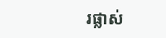រផ្លាស់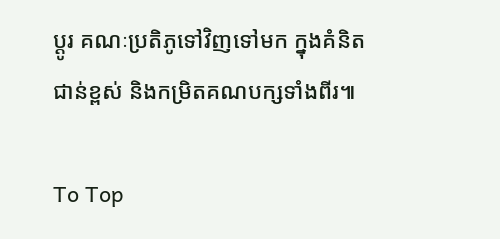ប្ដូរ គណៈប្រតិភូទៅវិញទៅមក ក្នុងគំនិតជាន់ខ្ពស់ និងកម្រិតគណបក្សទាំងពីរ៕

To Top